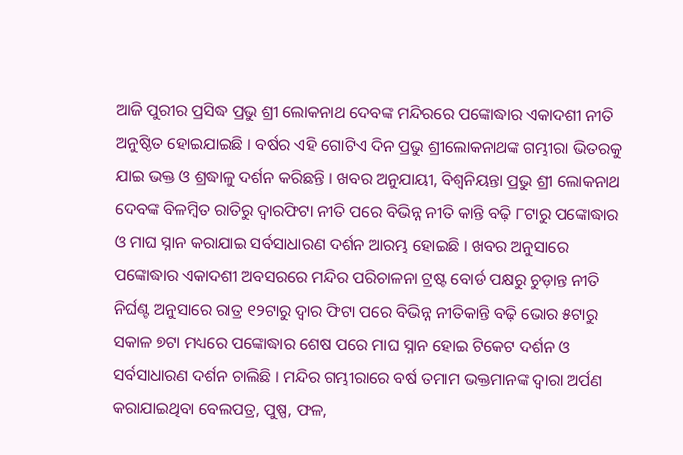ଆଜି ପୁରୀର ପ୍ରସିଦ୍ଧ ପ୍ରଭୁ ଶ୍ରୀ ଲୋକନାଥ ଦେବଙ୍କ ମନ୍ଦିରରେ ପଙ୍କୋଦ୍ଧାର ଏକାଦଶୀ ନୀତି ଅନୁଷ୍ଠିତ ହୋଇଯାଇଛି । ବର୍ଷର ଏହି ଗୋଟିଏ ଦିନ ପ୍ରଭୁ ଶ୍ରୀଲୋକନାଥଙ୍କ ଗମ୍ଭୀରା ଭିତରକୁ ଯାଇ ଭକ୍ତ ଓ ଶ୍ରଦ୍ଧାଳୁ ଦର୍ଶନ କରିଛନ୍ତି । ଖବର ଅନୁଯାୟୀ, ବିଶ୍ୱନିୟନ୍ତା ପ୍ରଭୁ ଶ୍ରୀ ଲୋକନାଥ ଦେବଙ୍କ ବିଳମ୍ୱିତ ରାତିରୁ ଦ୍ୱାରଫିଟା ନୀତି ପରେ ବିଭିନ୍ନ ନୀତି କାନ୍ତି ବଢ଼ି ୮ଟାରୁ ପଙ୍କୋଦ୍ଧାର ଓ ମାଘ ସ୍ନାନ କରାଯାଇ ସର୍ବସାଧାରଣ ଦର୍ଶନ ଆରମ୍ଭ ହୋଇଛି । ଖବର ଅନୁସାରେ ପଙ୍କୋଦ୍ଧାର ଏକାଦଶୀ ଅବସରରେ ମନ୍ଦିର ପରିଚାଳନା ଟ୍ରଷ୍ଟ ବୋର୍ଡ ପକ୍ଷରୁ ଚୁଡ଼ାନ୍ତ ନୀତି ନିର୍ଘଣ୍ଟ ଅନୁସାରେ ରାତ୍ର ୧୨ଟାରୁ ଦ୍ୱାର ଫିଟା ପରେ ବିଭିନ୍ନ ନୀତିକାନ୍ତି ବଢ଼ି ଭୋର ୫ଟାରୁ ସକାଳ ୭ଟା ମଧ୍ୟରେ ପଙ୍କୋଦ୍ଧାର ଶେଷ ପରେ ମାଘ ସ୍ନାନ ହୋଇ ଟିକେଟ ଦର୍ଶନ ଓ ସର୍ବସାଧାରଣ ଦର୍ଶନ ଚାଲିଛି । ମନ୍ଦିର ଗମ୍ଭୀରାରେ ବର୍ଷ ତମାମ ଭକ୍ତମାନଙ୍କ ଦ୍ୱାରା ଅର୍ପଣ କରାଯାଇଥିବା ବେଲପତ୍ର, ପୁଷ୍ପ, ଫଳ,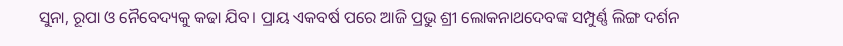ସୁନା, ରୂପା ଓ ନୈବେଦ୍ୟକୁ କଢା ଯିବ। ପ୍ରାୟ ଏକବର୍ଷ ପରେ ଆଜି ପ୍ରଭୁ ଶ୍ରୀ ଲୋକନାଥଦେବଙ୍କ ସମ୍ପୁର୍ଣ୍ଣ ଲିଙ୍ଗ ଦର୍ଶନ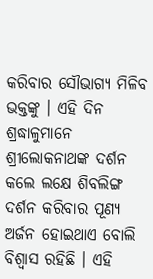କରିବାର ସୌଭାଗ୍ୟ ମିଳିବ ଭକ୍ତଙ୍କୁ । ଏହି ଦିନ ଶ୍ରଦ୍ଧାଳୁମାନେ ଶ୍ରୀଲୋକନାଥଙ୍କ ଦର୍ଶନ କଲେ ଲକ୍ଷେ ଶିବଲିଙ୍ଗ ଦର୍ଶନ କରିବାର ପୂଣ୍ୟ ଅର୍ଜନ ହୋଇଥାଏ ବୋଲି ବିଶ୍ୱାସ ରହିଛି । ଏହି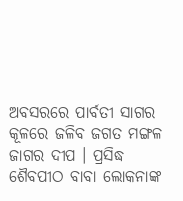ଅବସରରେ ପାର୍ବତୀ ସାଗର କୂଳରେ ଜଳିବ ଜଗତ ମଙ୍ଗଳ ଜାଗର ଦୀପ । ପ୍ରସିଦ୍ଧ ଶୈବପୀଠ ବାବା ଲୋକନାଙ୍କ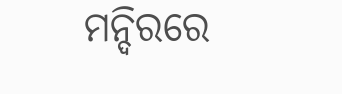ମନ୍ଦିରରେ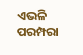ଏଭଳି ପରମ୍ପରା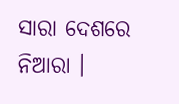ସାରା ଦେଶରେ ନିଆରା ।